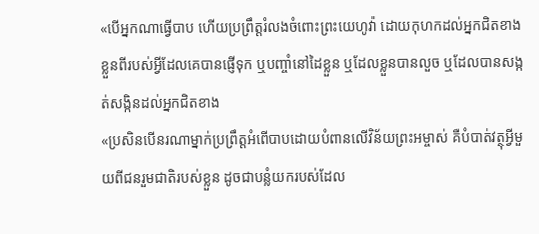«បើអ្នកណាធ្វើបាប ហើយប្រព្រឹត្តរំលងចំពោះព្រះយេហូវ៉ា ដោយកុហកដល់អ្នកជិតខាងខ្លួនពីរបស់អ្វីដែលគេបានផ្ញើទុក ឬបញ្ចាំនៅដៃខ្លួន ឬដែលខ្លួនបានលួច ឬដែលបានសង្កត់សង្កិនដល់អ្នកជិតខាង
«ប្រសិនបើនរណាម្នាក់ប្រព្រឹត្តអំពើបាបដោយបំពានលើវិន័យព្រះអម្ចាស់ គឺបំបាត់វត្ថុអ្វីមួយពីជនរួមជាតិរបស់ខ្លួន ដូចជាបន្លំយករបស់ដែល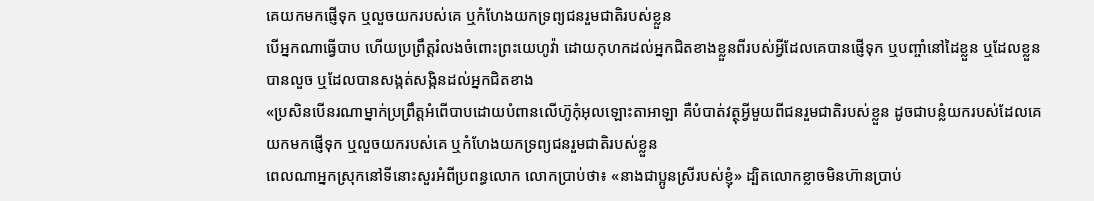គេយកមកផ្ញើទុក ឬលួចយករបស់គេ ឬកំហែងយកទ្រព្យជនរួមជាតិរបស់ខ្លួន
បើអ្នកណាធ្វើបាប ហើយប្រព្រឹត្តរំលងចំពោះព្រះយេហូវ៉ា ដោយកុហកដល់អ្នកជិតខាងខ្លួនពីរបស់អ្វីដែលគេបានផ្ញើទុក ឬបញ្ចាំនៅដៃខ្លួន ឬដែលខ្លួនបានលួច ឬដែលបានសង្កត់សង្កិនដល់អ្នកជិតខាង
«ប្រសិនបើនរណាម្នាក់ប្រព្រឹត្តអំពើបាបដោយបំពានលើហ៊ូកុំអុលឡោះតាអាឡា គឺបំបាត់វត្ថុអ្វីមួយពីជនរួមជាតិរបស់ខ្លួន ដូចជាបន្លំយករបស់ដែលគេយកមកផ្ញើទុក ឬលួចយករបស់គេ ឬកំហែងយកទ្រព្យជនរួមជាតិរបស់ខ្លួន
ពេលណាអ្នកស្រុកនៅទីនោះសួរអំពីប្រពន្ធលោក លោកប្រាប់ថា៖ «នាងជាប្អូនស្រីរបស់ខ្ញុំ» ដ្បិតលោកខ្លាចមិនហ៊ានប្រាប់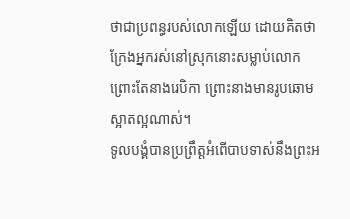ថាជាប្រពន្ធរបស់លោកឡើយ ដោយគិតថា ក្រែងអ្នករស់នៅស្រុកនោះសម្លាប់លោក ព្រោះតែនាងរេបិកា ព្រោះនាងមានរូបឆោមស្អាតល្អណាស់។
ទូលបង្គំបានប្រព្រឹត្តអំពើបាបទាស់នឹងព្រះអ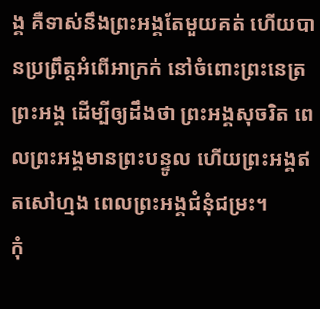ង្គ គឺទាស់នឹងព្រះអង្គតែមួយគត់ ហើយបានប្រព្រឹត្តអំពើអាក្រក់ នៅចំពោះព្រះនេត្រព្រះអង្គ ដើម្បីឲ្យដឹងថា ព្រះអង្គសុចរិត ពេលព្រះអង្គមានព្រះបន្ទូល ហើយព្រះអង្គឥតសៅហ្មង ពេលព្រះអង្គជំនុំជម្រះ។
កុំ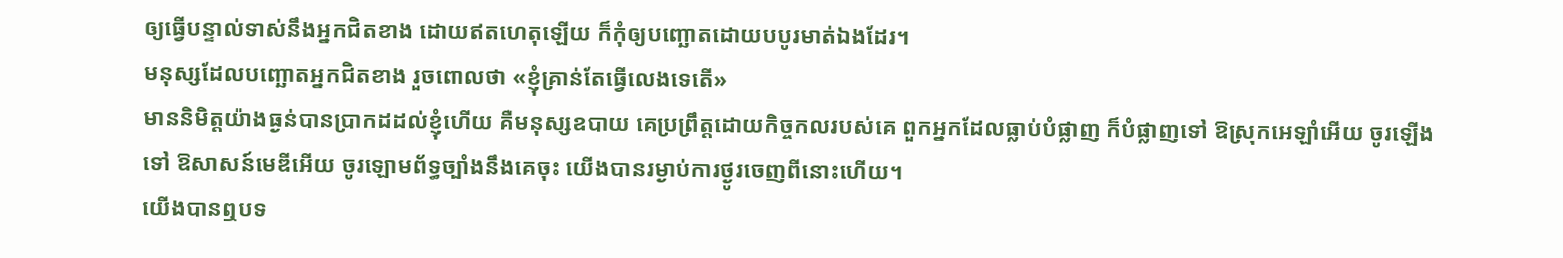ឲ្យធ្វើបន្ទាល់ទាស់នឹងអ្នកជិតខាង ដោយឥតហេតុឡើយ ក៏កុំឲ្យបញ្ឆោតដោយបបូរមាត់ឯងដែរ។
មនុស្សដែលបញ្ឆោតអ្នកជិតខាង រួចពោលថា «ខ្ញុំគ្រាន់តែធ្វើលេងទេតើ»
មាននិមិត្តយ៉ាងធ្ងន់បានប្រាកដដល់ខ្ញុំហើយ គឺមនុស្សឧបាយ គេប្រព្រឹត្តដោយកិច្ចកលរបស់គេ ពួកអ្នកដែលធ្លាប់បំផ្លាញ ក៏បំផ្លាញទៅ ឱស្រុកអេឡាំអើយ ចូរឡើងទៅ ឱសាសន៍មេឌីអើយ ចូរឡោមព័ទ្ធច្បាំងនឹងគេចុះ យើងបានរម្ងាប់ការថ្ងូរចេញពីនោះហើយ។
យើងបានឮបទ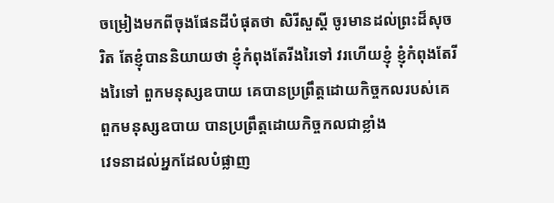ចម្រៀងមកពីចុងផែនដីបំផុតថា សិរីសួស្តី ចូរមានដល់ព្រះដ៏សុចរិត តែខ្ញុំបាននិយាយថា ខ្ញុំកំពុងតែរីងរៃទៅ វរហើយខ្ញុំ ខ្ញុំកំពុងតែរីងរៃទៅ ពួកមនុស្សឧបាយ គេបានប្រព្រឹត្តដោយកិច្ចកលរបស់គេ ពួកមនុស្សឧបាយ បានប្រព្រឹត្តដោយកិច្ចកលជាខ្លាំង
វេទនាដល់អ្នកដែលបំផ្លាញ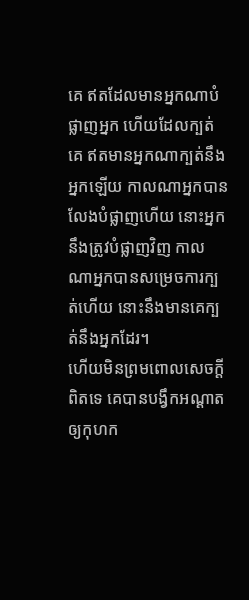គេ ឥតដែលមានអ្នកណាបំផ្លាញអ្នក ហើយដែលក្បត់គេ ឥតមានអ្នកណាក្បត់នឹងអ្នកឡើយ កាលណាអ្នកបានលែងបំផ្លាញហើយ នោះអ្នកនឹងត្រូវបំផ្លាញវិញ កាលណាអ្នកបានសម្រេចការក្បត់ហើយ នោះនឹងមានគេក្បត់នឹងអ្នកដែរ។
ហើយមិនព្រមពោលសេចក្ដីពិតទេ គេបានបង្វឹកអណ្ដាតឲ្យកុហក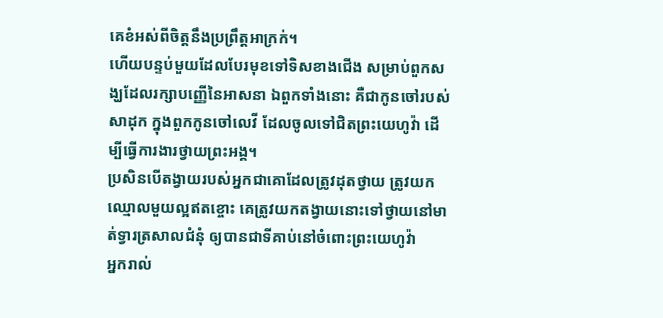គេខំអស់ពីចិត្តនឹងប្រព្រឹត្តអាក្រក់។
ហើយបន្ទប់មួយដែលបែរមុខទៅទិសខាងជើង សម្រាប់ពួកសង្ឃដែលរក្សាបញ្ញើនៃអាសនា ឯពួកទាំងនោះ គឺជាកូនចៅរបស់សាដុក ក្នុងពួកកូនចៅលេវី ដែលចូលទៅជិតព្រះយេហូវ៉ា ដើម្បីធ្វើការងារថ្វាយព្រះអង្គ។
ប្រសិនបើតង្វាយរបស់អ្នកជាគោដែលត្រូវដុតថ្វាយ ត្រូវយកឈ្មោលមួយល្អឥតខ្ចោះ គេត្រូវយកតង្វាយនោះទៅថ្វាយនៅមាត់ទ្វារត្រសាលជំនុំ ឲ្យបានជាទីគាប់នៅចំពោះព្រះយេហូវ៉ា
អ្នករាល់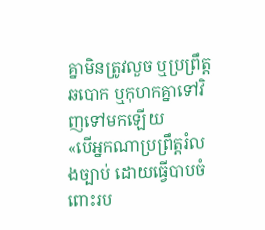គ្នាមិនត្រូវលួច ឬប្រព្រឹត្តឆបោក ឬកុហកគ្នាទៅវិញទៅមកឡើយ
«បើអ្នកណាប្រព្រឹត្តរំលងច្បាប់ ដោយធ្វើបាបចំពោះរប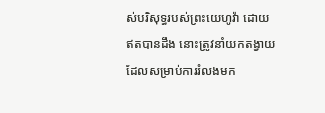ស់បរិសុទ្ធរបស់ព្រះយេហូវ៉ា ដោយឥតបានដឹង នោះត្រូវនាំយកតង្វាយដែលសម្រាប់ការរំលងមក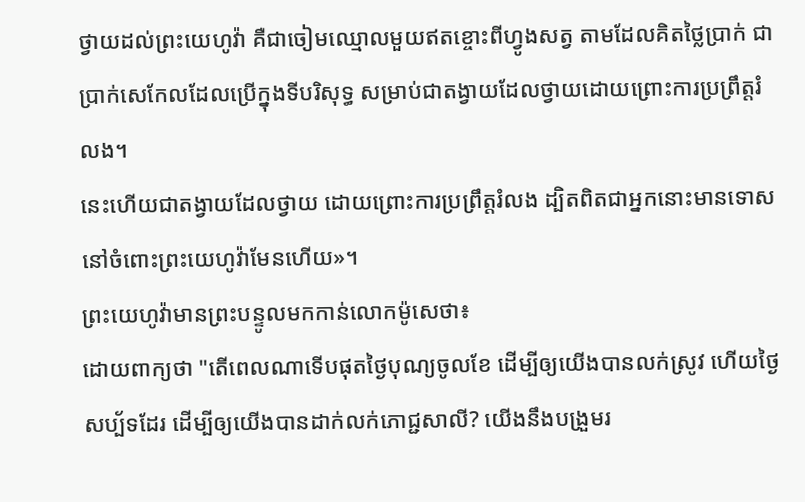ថ្វាយដល់ព្រះយេហូវ៉ា គឺជាចៀមឈ្មោលមួយឥតខ្ចោះពីហ្វូងសត្វ តាមដែលគិតថ្លៃប្រាក់ ជាប្រាក់សេកែលដែលប្រើក្នុងទីបរិសុទ្ធ សម្រាប់ជាតង្វាយដែលថ្វាយដោយព្រោះការប្រព្រឹត្តរំលង។
នេះហើយជាតង្វាយដែលថ្វាយ ដោយព្រោះការប្រព្រឹត្តរំលង ដ្បិតពិតជាអ្នកនោះមានទោស នៅចំពោះព្រះយេហូវ៉ាមែនហើយ»។
ព្រះយេហូវ៉ាមានព្រះបន្ទូលមកកាន់លោកម៉ូសេថា៖
ដោយពាក្យថា "តើពេលណាទើបផុតថ្ងៃបុណ្យចូលខែ ដើម្បីឲ្យយើងបានលក់ស្រូវ ហើយថ្ងៃសប្ប័ទដែរ ដើម្បីឲ្យយើងបានដាក់លក់ភោជ្ជសាលី? យើងនឹងបង្រួមរ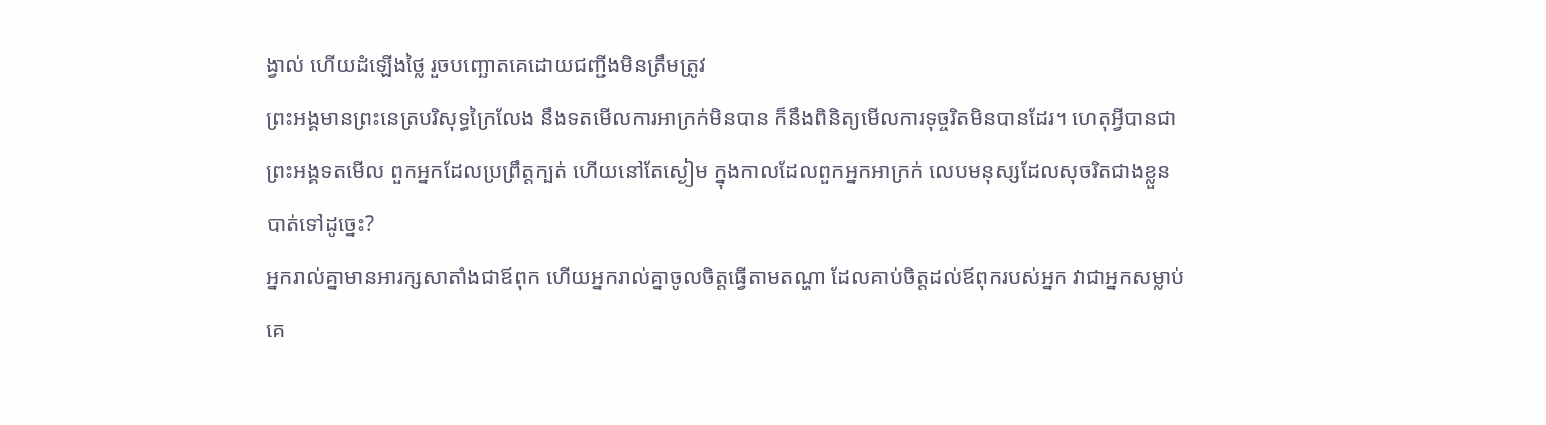ង្វាល់ ហើយដំឡើងថ្លៃ រួចបញ្ឆោតគេដោយជញ្ជីងមិនត្រឹមត្រូវ
ព្រះអង្គមានព្រះនេត្របរិសុទ្ធក្រៃលែង នឹងទតមើលការអាក្រក់មិនបាន ក៏នឹងពិនិត្យមើលការទុច្ចរិតមិនបានដែរ។ ហេតុអ្វីបានជាព្រះអង្គទតមើល ពួកអ្នកដែលប្រព្រឹត្តក្បត់ ហើយនៅតែស្ងៀម ក្នុងកាលដែលពួកអ្នកអាក្រក់ លេបមនុស្សដែលសុចរិតជាងខ្លួនបាត់ទៅដូច្នេះ?
អ្នករាល់គ្នាមានអារក្សសាតាំងជាឪពុក ហើយអ្នករាល់គ្នាចូលចិត្តធ្វើតាមតណ្ហា ដែលគាប់ចិត្តដល់ឪពុករបស់អ្នក វាជាអ្នកសម្លាប់គេ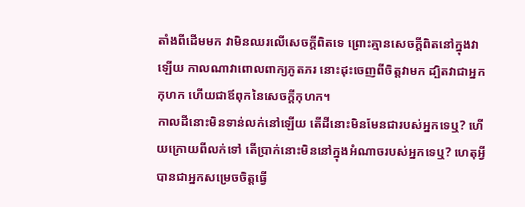តាំងពីដើមមក វាមិនឈរលើសេចក្តីពិតទេ ព្រោះគ្មានសេចក្តីពិតនៅក្នុងវាឡើយ កាលណាវាពោលពាក្យភូតភរ នោះដុះចេញពីចិត្តវាមក ដ្បិតវាជាអ្នកកុហក ហើយជាឪពុកនៃសេចក្តីកុហក។
កាលដីនោះមិនទាន់លក់នៅឡើយ តើដីនោះមិនមែនជារបស់អ្នកទេឬ? ហើយក្រោយពីលក់ទៅ តើប្រាក់នោះមិននៅក្នុងអំណាចរបស់អ្នកទេឬ? ហេតុអ្វីបានជាអ្នកសម្រេចចិត្តធ្វើ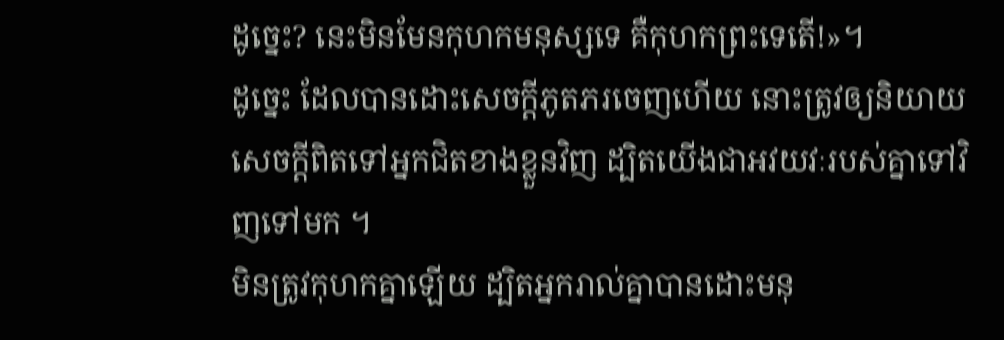ដូច្នេះ? នេះមិនមែនកុហកមនុស្សទេ គឺកុហកព្រះទេតើ!»។
ដូច្នេះ ដែលបានដោះសេចក្តីភូតភរចេញហើយ នោះត្រូវឲ្យនិយាយសេចក្តីពិតទៅអ្នកជិតខាងខ្លួនវិញ ដ្បិតយើងជាអវយវៈរបស់គ្នាទៅវិញទៅមក ។
មិនត្រូវកុហកគ្នាឡើយ ដ្បិតអ្នករាល់គ្នាបានដោះមនុ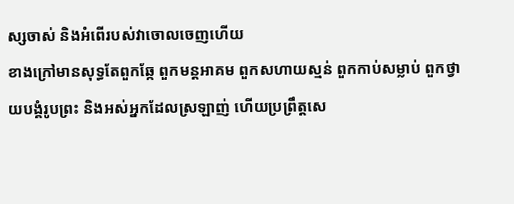ស្សចាស់ និងអំពើរបស់វាចោលចេញហើយ
ខាងក្រៅមានសុទ្ធតែពួកឆ្កែ ពួកមន្តអាគម ពួកសហាយស្មន់ ពួកកាប់សម្លាប់ ពួកថ្វាយបង្គំរូបព្រះ និងអស់អ្នកដែលស្រឡាញ់ ហើយប្រព្រឹត្តសេ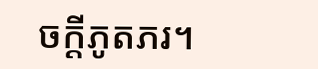ចក្ដីភូតភរ។